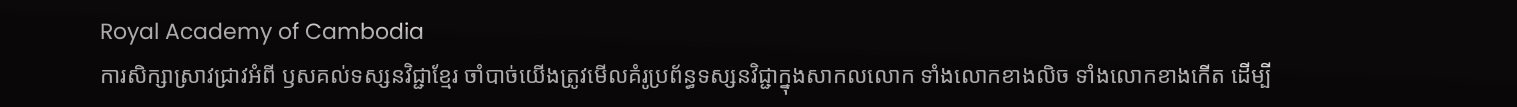Royal Academy of Cambodia
ការសិក្សាស្រាវជ្រាវអំពី ឫសគល់ទស្សនវិជ្ជាខ្មែរ ចាំបាច់យើងត្រូវមើលគំរូប្រព័ន្ធទស្សនវិជ្ជាក្នុងសាកលលោក ទាំងលោកខាងលិច ទាំងលោកខាងកើត ដើម្បី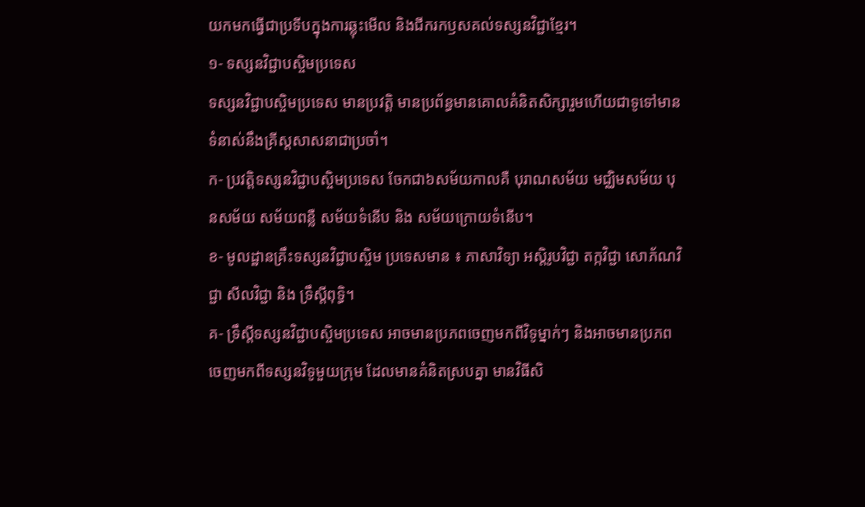យកមកធ្វើជាប្រទីបក្នុងការឆ្លុះមើល និងជីករកឫសគល់ទស្សនវិជ្ជាខ្មែរ។
១- ទស្សនវិជ្ជាបស្ចិមប្រទេស
ទស្សនវិជ្ជាបស្ចិមប្រទេស មានប្រវត្តិ មានប្រព័ន្ធមានគោលគំនិតសិក្សារួមហើយជាទូទៅមានទំនាស់នឹងគ្រីស្តសាសនាជាប្រចាំ។
ក- ប្រវត្តិទស្សនវិជ្ជាបស្ចិមប្រទេស ចែកជា៦សម័យកាលគឺ បុរាណសម័យ មជ្ឈិមសម័យ បុនសម័យ សម័យពន្លឺ សម័យទំនើប និង សម័យក្រោយទំនើប។
ខ- មូលដ្ឋានគ្រឹះទស្សនវិជ្ជាបស្ចិម ប្រទេសមាន ៖ ភាសាវិទ្យា អស្តិរូបវិជ្ជា តក្កវិជ្ជា សោភ័ណវិជ្ជា សីលវិជ្ជា និង ទ្រឹស្តីពុទ្ធិ។
គ- ទ្រឹស្តីទស្សនវិជ្ជាបស្ចិមប្រទេស អាចមានប្រភពចេញមកពីវិទូម្នាក់ៗ និងអាចមានប្រភពចេញមកពីទស្សនវិទូមួយក្រុម ដែលមានគំនិតស្របគ្នា មានវិធីសិ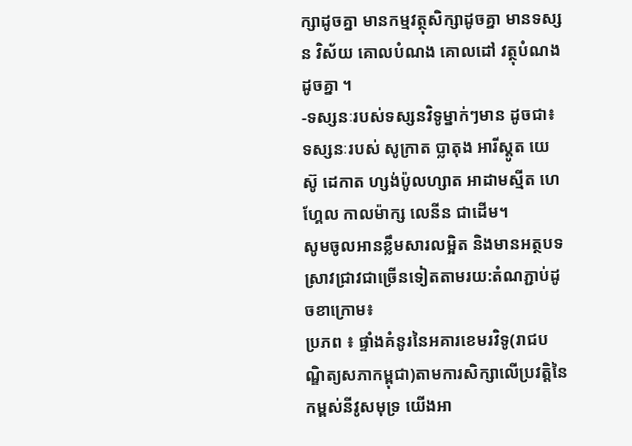ក្សាដូចគ្នា មានកម្មវត្ថុសិក្សាដូចគ្នា មានទស្សន វិស័យ គោលបំណង គោលដៅ វត្ថុបំណង ដូចគ្នា ។
-ទស្សនៈរបស់ទស្សនវិទូម្នាក់ៗមាន ដូចជា៖ ទស្សនៈរបស់ សូក្រាត ប្លាតុង អារីស្តូត យេស៊ូ ដេកាត ហ្សង់ប៉ូលហ្សាត អាដាមស្មីត ហេហ្គែល កាលម៉ាក្ស លេនីន ជាដើម។
សូមចូលអានខ្លឹមសារលម្អិត និងមានអត្ថបទស្រាវជ្រាវជាច្រើនទៀតតាមរយ:តំណភ្ជាប់ដូចខាក្រោម៖
ប្រភព ៖ ផ្ទាំងគំនូរនៃអគារខេមរវិទូ(រាជបណ្ឌិត្យសភាកម្ពុជា)តាមការសិក្សាលើប្រវត្តិនៃកម្ពស់នីវូសមុទ្រ យើងអា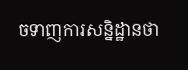ចទាញការសន្និដ្ឋានថា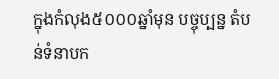ក្នុងកំលុង៥០០០ឆ្នាំមុន បច្ចុប្បន្ន តំបន់ទំនាបក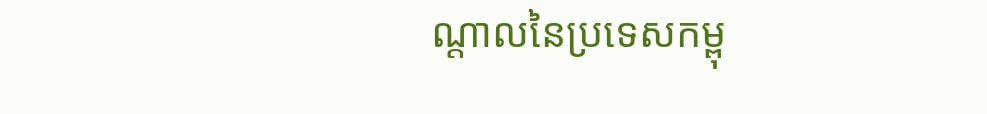ណ្តាលនៃប្រទេសកម្ពុ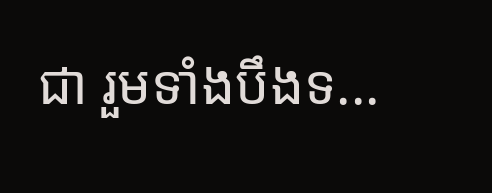ជា រួមទាំងបឹងទ...